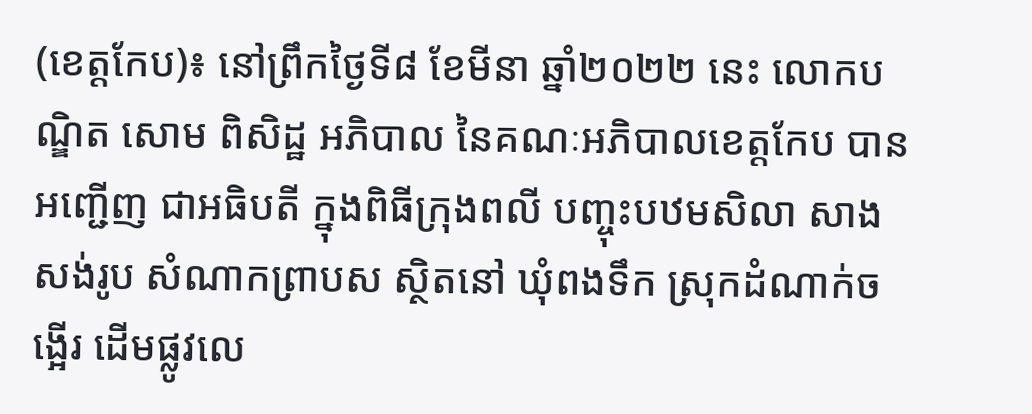(ខេត្តកែប)៖ នៅព្រឹកថ្ងៃទី៨ ខែមីនា ឆ្នាំ២០២២ នេះ លោកបណ្ឌិត សោម ពិសិដ្ឋ អភិបាល នៃគណៈអភិបាលខេត្តកែប បានអញ្ជើញ ជាអធិបតី ក្នុងពិធីក្រុងពលី បញ្ចុះបឋមសិលា សាងសង់រូប សំណាកព្រាបស ស្ថិតនៅ ឃុំពងទឹក ស្រុកដំណាក់ចង្អើរ ដើមផ្លូវលេ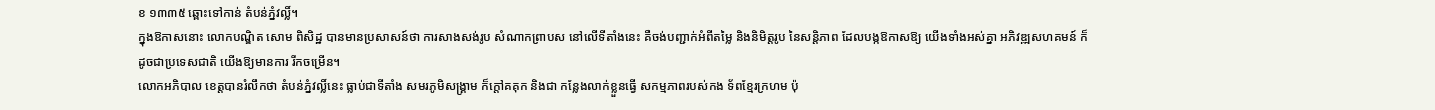ខ ១៣៣៥ ឆ្ពោះទៅកាន់ តំបន់ភ្នំវល្លិ៍។
ក្នុងឱកាសនោះ លោកបណ្ឌិត សោម ពិសិដ្ឋ បានមានប្រសាសន៍ថា ការសាងសង់រូប សំណាកព្រាបស នៅលើទីតាំងនេះ គឺចង់បញ្ជាក់អំពីតម្លៃ និងនិមិត្តរូប នៃសន្តិភាព ដែលបង្កឱកាសឱ្យ យើងទាំងអស់គ្នា អភិវឌ្ឍសហគមន៍ ក៏ដូចជាប្រទេសជាតិ យើងឱ្យមានការ រីកចម្រើន។
លោកអភិបាល ខេត្តបានរំលឹកថា តំបន់ភ្នំវល្លិ៍នេះ ធ្លាប់ជាទីតាំង សមរភូមិសង្គ្រាម ក៏ក្តៅគគុក និងជា កន្លែងលាក់ខ្លួនធ្វើ សកម្មភាពរបស់កង ទ័ពខ្មែរក្រហម ប៉ុ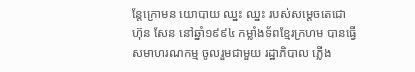ន្តែក្រោមន យោបាយ ឈ្នះ ឈ្នះ របស់សម្តេចតេជោ ហ៊ុន សែន នៅឆ្នាំ១៩៩៤ កម្លាំងទ័ពខ្មែរក្រហម បានធ្វើសមាហរណកម្ម ចូលរួមជាមួយ រដ្ឋាភិបាល ភ្លើង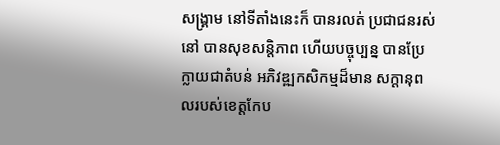សង្គ្រាម នៅទីតាំងនេះក៏ បានរលត់ ប្រជាជនរស់នៅ បានសុខសន្តិភាព ហើយបច្ចុប្បន្ន បានប្រែក្លាយជាតំបន់ អភិវឌ្ឍកសិកម្មដ៏មាន សក្តានុពលរបស់ខេត្តកែប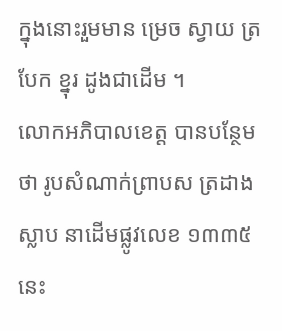ក្នុងនោះរួមមាន ម្រេច ស្វាយ ត្របែក ខ្នុរ ដូងជាដើម ។
លោកអភិបាលខេត្ត បានបន្ថែមថា រូបសំណាក់ព្រាបស ត្រដាងស្លាប នាដើមផ្លូវលេខ ១៣៣៥នេះ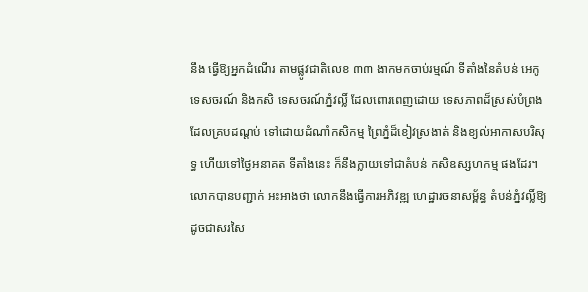នឹង ធ្វើឱ្យអ្នកដំណើរ តាមផ្លូវជាតិលេខ ៣៣ ងាកមកចាប់រម្មណ៍ ទីតាំងនៃតំបន់ អេកូទេសចរណ៍ និងកសិ ទេសចរណ៍ភ្នំវល្លិ៍ ដែលពោរពេញដោយ ទេសភាពដ៏ស្រស់បំព្រង ដែលគ្របដណ្តប់ ទៅដោយដំណាំកសិកម្ម ព្រៃភ្នំដ៏ខៀវស្រងាត់ និងខ្យល់អាកាសបរិសុទ្ធ ហើយទៅថ្ងៃអនាគត ទីតាំងនេះ ក៏នឹងក្លាយទៅជាតំបន់ កសិឧស្សហកម្ម ផងដែរ។
លោកបានបញ្ជាក់ អះអាងថា លោកនឹងធ្វើការអភិវឌ្ឍ ហេដ្ឋារចនាសម្ព័ន្ធ តំបន់ភ្នំវល្លិ៍ឱ្យ ដូចជាសរសៃ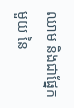ឈាម និងជាផ្នែកមួយ នៃ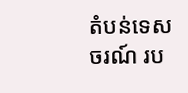តំបន់ទេសចរណ៍ រប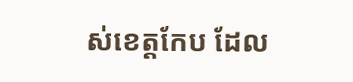ស់ខេត្តកែប ដែល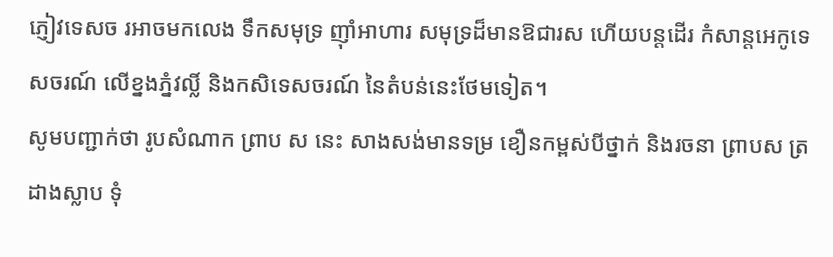ភ្ញៀវទេសច រអាចមកលេង ទឹកសមុទ្រ ញ៉ាំអាហារ សមុទ្រដ៏មានឱជារស ហើយបន្តដើរ កំសាន្តអេកូទេសចរណ៍ លើខ្នងភ្នំវល្លិ៍ និងកសិទេសចរណ៍ នៃតំបន់នេះថែមទៀត។
សូមបញ្ជាក់ថា រូបសំណាក ព្រាប ស នេះ សាងសង់មានទម្រ ខឿនកម្ពស់បីថ្នាក់ និងរចនា ព្រាបស ត្រដាងស្លាប ទុំ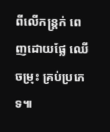ពីលើកន្ត្រក់ ពេញដោយផ្លែ ឈើចម្រុះ គ្រប់ប្រភេទ៕